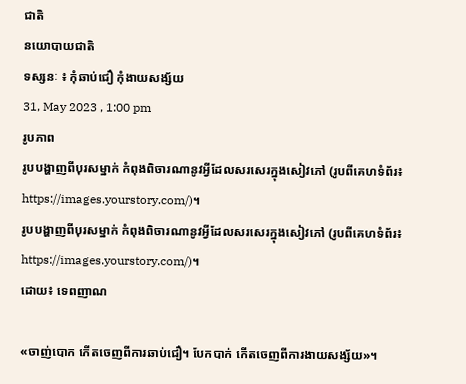ជាតិ
នយោបាយជាតិ
ទស្សនៈ ៖ កុំឆាប់ជឿ កុំងាយសង្ស័យ
31, May 2023 , 1:00 pm
រូបភាព
រូបបង្ហាញពីបុរសម្នាក់ កំពុងពិចារណានូវអ្វីដែលសរសេរក្នុងសៀវភៅ (រូបពីគេហទំព័រ៖ https://images.yourstory.com/)។
រូបបង្ហាញពីបុរសម្នាក់ កំពុងពិចារណានូវអ្វីដែលសរសេរក្នុងសៀវភៅ (រូបពីគេហទំព័រ៖ https://images.yourstory.com/)។
ដោយ៖ ទេពញាណ

«ចាញ់បោក កើតចេញពីការឆាប់ជឿ។ បែកបាក់ កើតចេញពីការងាយសង្ស័យ»។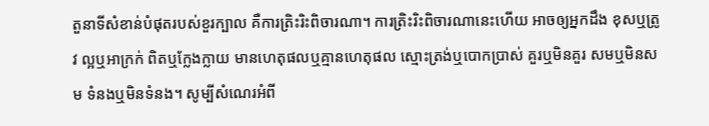តួនាទីសំខាន់បំផុតរបស់ខួរក្បាល គឺការត្រិះរិះពិចារណា។ ការត្រិះរិះពិចារណានេះហើយ អាចឲ្យអ្នកដឹង ខុសឬត្រូវ ល្អឬអាក្រក់ ពិតឬក្លែងក្លាយ មានហេតុផលឬគ្មានហេតុផល ស្មោះត្រង់ឬបោកប្រាស់ គួរឬមិនគួរ សមឬមិនសម ទំនងឬមិនទំនង។ សូម្បីសំណេរអំពី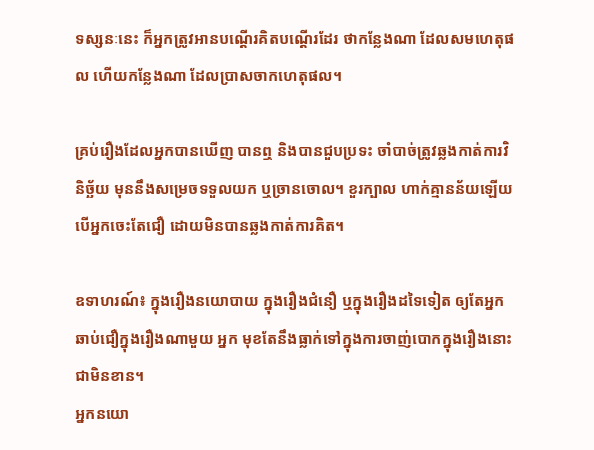ទស្សនៈនេះ ក៏អ្នកត្រូវអានបណ្តើរគិតបណ្តើរដែរ ថាកន្លែងណា ដែលសមហេតុផល ហើយកន្លែងណា ដែលប្រាសចាកហេតុផល។

គ្រប់រឿងដែលអ្នកបានឃើញ បានឮ និងបានជួបប្រទះ ចាំបាច់ត្រូវឆ្លងកាត់ការវិនិច្ឆ័យ មុននឹងសម្រេចទទួលយក ឬច្រានចោល។ ខួរក្បាល ហាក់គ្មានន័យឡើយ បើអ្នកចេះតែជឿ ដោយមិនបានឆ្លងកាត់ការគិត។

ឧទាហរណ៍៖ ក្នុងរឿងនយោបាយ ក្នុងរឿងជំនឿ ឬក្នុងរឿងដទៃទៀត ឲ្យតែអ្នកឆាប់ជឿក្នុងរឿងណាមួយ អ្នក មុខតែនឹងធ្លាក់ទៅក្នុងការចាញ់បោកក្នុងរឿងនោះជាមិនខាន។
អ្នកនយោ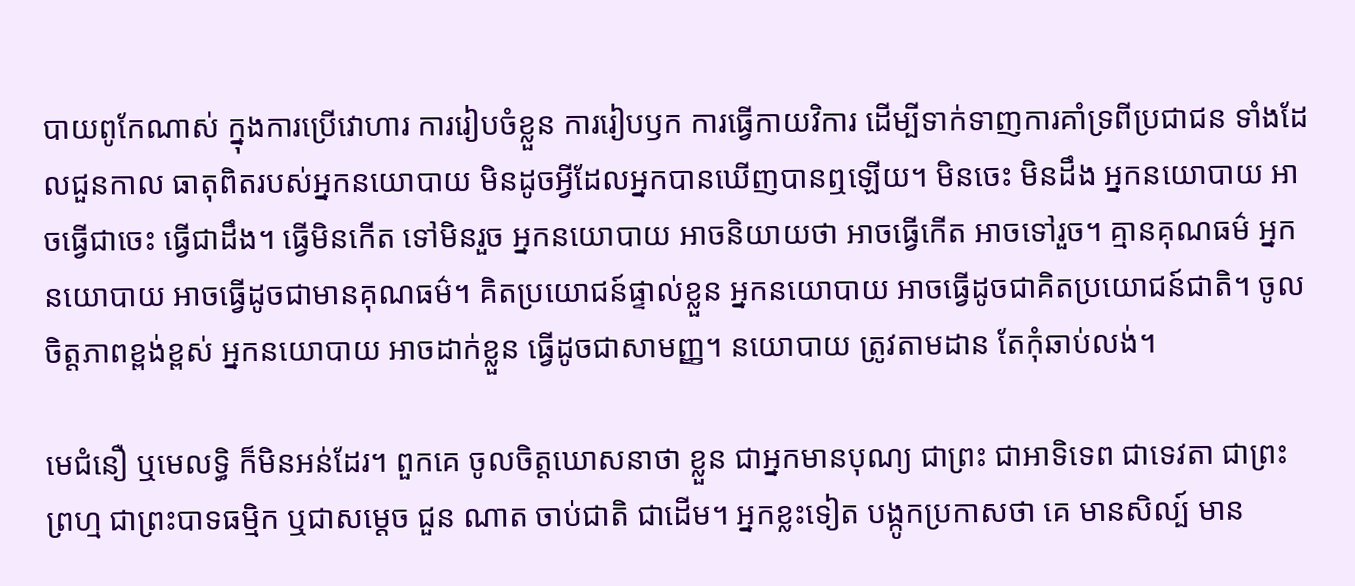បាយពូកែណាស់ ក្នុងការប្រើវោហារ ការរៀបចំខ្លួន ការរៀបឫក ការធ្វើកាយវិការ ដើម្បីទាក់ទាញការគាំទ្រពីប្រជាជន ទាំងដែលជួនកាល ធាតុពិតរបស់អ្នកនយោបាយ មិនដូចអ្វីដែលអ្នកបានឃើញបានឮឡើយ។ មិនចេះ មិនដឹង អ្នកនយោបាយ អាចធ្វើជាចេះ ធ្វើជាដឹង។ ធ្វើមិនកើត ទៅមិនរួច អ្នកនយោបាយ អាចនិយាយថា អាចធ្វើកើត អាចទៅរួច។ គ្មានគុណធម៌ អ្នកនយោបាយ អាចធ្វើដូចជាមានគុណធម៌។ គិតប្រយោជន៍ផ្ទាល់ខ្លួន អ្នកនយោបាយ អាចធ្វើដូចជាគិតប្រយោជន៍ជាតិ។ ចូលចិត្តភាពខ្ពង់ខ្ពស់ អ្នកនយោបាយ អាចដាក់ខ្លួន ធ្វើដូចជាសាមញ្ញ។ នយោបាយ ត្រូវតាមដាន តែកុំឆាប់លង់។

មេជំនឿ ឬមេលទ្ធិ ក៏មិនអន់ដែរ។ ពួកគេ ចូលចិត្តឃោសនាថា ខ្លួន ជាអ្នកមានបុណ្យ ជាព្រះ ជាអាទិទេព ជាទេវតា ជាព្រះព្រហ្ម ជាព្រះបាទធម្មិក ឬជាសម្តេច ជួន ណាត ចាប់ជាតិ ជាដើម។ អ្នកខ្លះទៀត បង្កូកប្រកាសថា គេ មានសិល្ប៍ មាន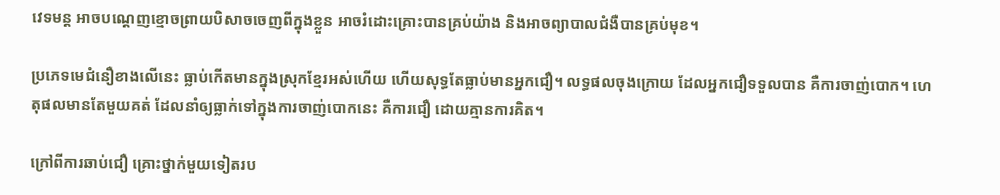វេទមន្ត អាចបណ្តេញខ្មោចព្រាយបិសាចចេញពីក្នុងខ្លួន អាចរំដោះគ្រោះបានគ្រប់យ៉ាង និងអាចព្យាបាលជំងឺបានគ្រប់មុខ។

ប្រភេទមេជំនឿខាងលើនេះ ធ្លាប់កើតមានក្នុងស្រុកខ្មែរអស់ហើយ ហើយសុទ្ធតែធ្លាប់មានអ្នកជឿ។ លទ្ធផលចុងក្រោយ ដែលអ្នកជឿទទួលបាន គឺការចាញ់បោក។ ហេតុផលមានតែមួយគត់ ដែលនាំឲ្យធ្លាក់ទៅក្នុងការចាញ់បោកនេះ គឺការជឿ ដោយគ្មានការគិត។

ក្រៅពីការឆាប់ជឿ គ្រោះថ្នាក់មួយទៀតរប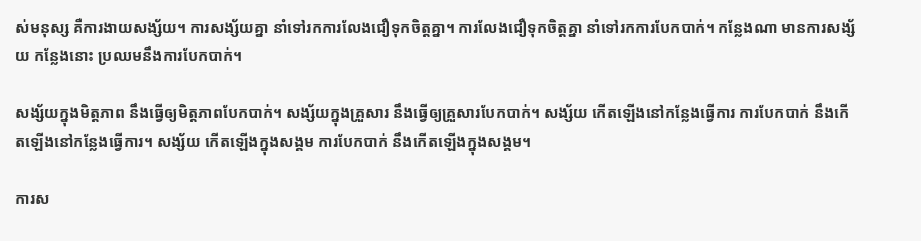ស់មនុស្ស គឺការងាយសង្ស័យ។ ការសង្ស័យគ្នា នាំទៅរកការលែងជឿទុកចិត្តគ្នា។ ការលែងជឿទុកចិត្តគ្នា នាំទៅរកការបែកបាក់។ កន្លែងណា មានការសង្ស័យ កន្លែងនោះ ប្រឈមនឹងការបែកបាក់។

សង្ស័យក្នុងមិត្តភាព នឹងធ្វើឲ្យមិត្តភាពបែកបាក់។ សង្ស័យក្នុងគ្រួសារ នឹងធ្វើឲ្យគ្រួសារបែកបាក់។ សង្ស័យ កើតឡើងនៅកន្លែងធ្វើការ ការបែកបាក់ នឹងកើតឡើងនៅកន្លែងធ្វើការ។ សង្ស័យ កើតឡើងក្នុងសង្គម ការបែកបាក់ នឹងកើតឡើងក្នុងសង្គម។

ការស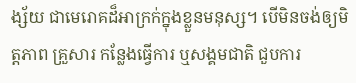ង្ស័យ ជាមេរោគដ៏អាក្រក់ក្នុងខ្លួនមនុស្ស។ បើមិនចង់ឲ្យមិត្តភាព គ្រួសារ កន្លែងធ្វើការ ឬសង្គមជាតិ ជួបការ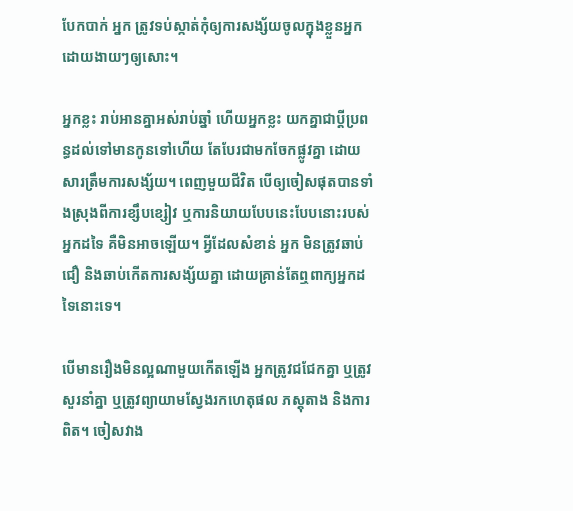បែកបាក់ អ្នក ត្រូវទប់ស្កាត់កុំឲ្យការសង្ស័យចូលក្នុងខ្លួនអ្នកដោយងាយៗឲ្យសោះ។

អ្នកខ្លះ រាប់អានគ្នាអស់រាប់ឆ្នាំ ហើយអ្នកខ្លះ យកគ្នាជាប្តីប្រពន្ធដល់ទៅមានកូនទៅហើយ តែបែរជាមកចែកផ្លូវគ្នា ដោយសារត្រឹមការសង្ស័យ។ ពេញមួយជីវិត បើឲ្យចៀសផុតបានទាំងស្រុងពីការខ្សឹបខ្សៀវ ឬការនិយាយបែបនេះបែបនោះរបស់អ្នកដទៃ គឺមិនអាចឡើយ។ អ្វីដែលសំខាន់ អ្នក មិនត្រូវឆាប់ជឿ និងឆាប់កើតការសង្ស័យគ្នា ដោយគ្រាន់តែឮពាក្យអ្នកដទៃនោះទេ។

បើមានរឿងមិនល្អណាមួយកើតឡើង អ្នកត្រូវជជែកគ្នា ឬត្រូវសួរនាំគ្នា ឬត្រូវព្យាយាមស្វែងរកហេតុផល ភស្តុតាង និងការពិត។ ចៀសវាង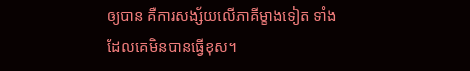ឲ្យបាន គឺការសង្ស័យលើភាគីម្ខាងទៀត ទាំងដែលគេមិនបានធ្វើខុស។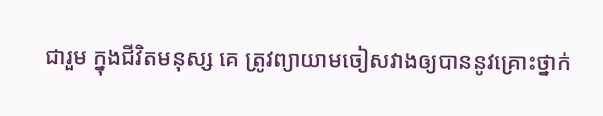ជារួម ក្នុងជីវិតមនុស្ស គេ ត្រូវព្យាយាមចៀសវាងឲ្យបាននូវគ្រោះថ្នាក់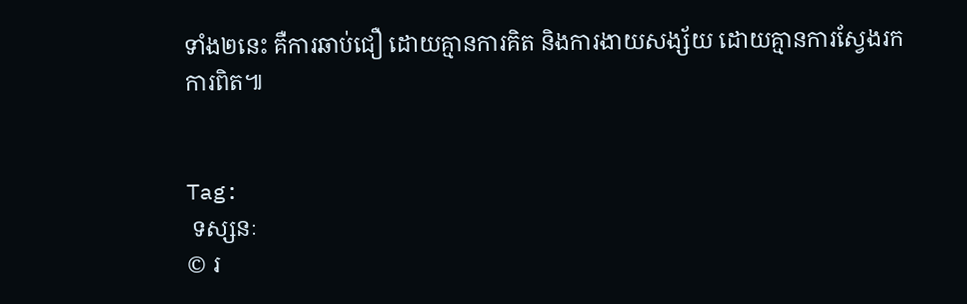ទាំង២នេះ គឺការឆាប់ជឿ ដោយគ្មានការគិត និងការងាយសង្ស័យ ដោយគ្មានការស្វែងរកការពិត៕


Tag:
 ទស្សនៈ
© រ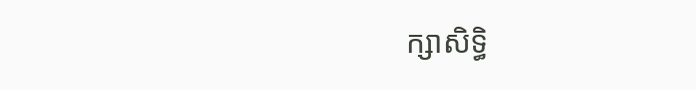ក្សាសិទ្ធិ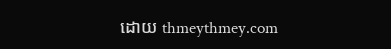ដោយ thmeythmey.com